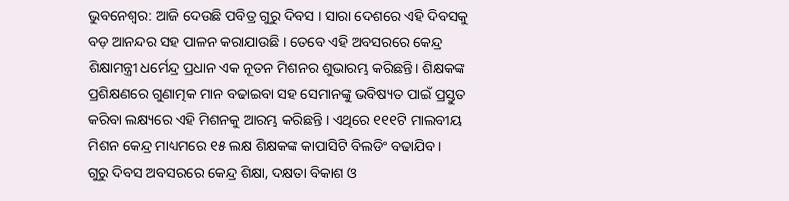ଭୁବନେଶ୍ବର: ଆଜି ଦେଉଛି ପବିତ୍ର ଗୁରୁ ଦିବସ । ସାରା ଦେଶରେ ଏହି ଦିବସକୁ ବଡ଼ ଆନନ୍ଦର ସହ ପାଳନ କରାଯାଉଛି । ତେବେ ଏହି ଅବସରରେ କେନ୍ଦ୍ର ଶିକ୍ଷାମନ୍ତ୍ରୀ ଧର୍ମେନ୍ଦ୍ର ପ୍ରଧାନ ଏକ ନୂତନ ମିଶନର ଶୁଭାରମ୍ଭ କରିଛନ୍ତି। ଶିକ୍ଷକଙ୍କ ପ୍ରଶିକ୍ଷଣରେ ଗୁଣାତ୍ମକ ମାନ ବଢାଇବା ସହ ସେମାନଙ୍କୁ ଭବିଷ୍ୟତ ପାଇଁ ପ୍ରସ୍ତୁତ କରିବା ଲକ୍ଷ୍ୟରେ ଏହି ମିଶନକୁ ଆରମ୍ଭ କରିଛନ୍ତି । ଏଥିରେ ୧୧୧ଟି ମାଲବୀୟ ମିଶନ କେନ୍ଦ୍ର ମାଧ୍ୟମରେ ୧୫ ଲକ୍ଷ ଶିକ୍ଷକଙ୍କ କାପାସିଟି ବିଲଡିଂ ବଢାଯିବ।
ଗୁରୁ ଦିବସ ଅବସରରେ କେନ୍ଦ୍ର ଶିକ୍ଷା, ଦକ୍ଷତା ବିକାଶ ଓ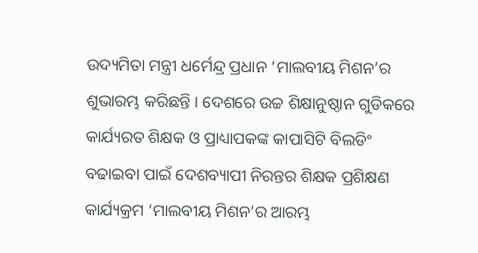ଉଦ୍ୟମିତା ମନ୍ତ୍ରୀ ଧର୍ମେନ୍ଦ୍ର ପ୍ରଧାନ ‘ମାଲବୀୟ ମିଶନ’ର ଶୁଭାରମ୍ଭ କରିଛନ୍ତି । ଦେଶରେ ଉଚ୍ଚ ଶିକ୍ଷାନୁଷ୍ଠାନ ଗୁଡିକରେ କାର୍ଯ୍ୟରତ ଶିକ୍ଷକ ଓ ପ୍ରାଧ୍ୟାପକଙ୍କ କାପାସିଟି ବିଲଡିଂ ବଢାଇବା ପାଇଁ ଦେଶବ୍ୟାପୀ ନିରନ୍ତର ଶିକ୍ଷକ ପ୍ରଶିକ୍ଷଣ କାର୍ଯ୍ୟକ୍ରମ ‘ମାଲବୀୟ ମିଶନ’ର ଆରମ୍ଭ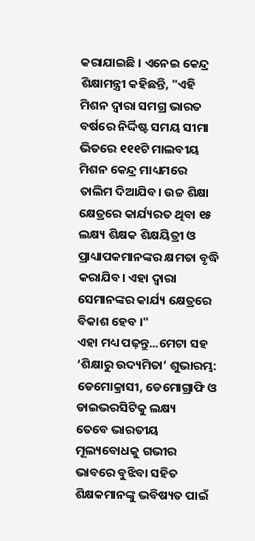କରାଯାଇଛି । ଏନେଇ କେନ୍ଦ୍ର ଶିକ୍ଷାମନ୍ତ୍ରୀ କହିଛନ୍ତି, "ଏହି ମିଶନ ଦ୍ୱାରା ସମଗ୍ର ଭାରତ ବର୍ଷରେ ନିର୍ଦ୍ଦିଷ୍ଟ ସମୟ ସୀମା ଭିତରେ ୧୧୧ଟି ମାଲବୀୟ ମିଶନ କେନ୍ଦ୍ର ମାଧ୍ୟମରେ ତାଲିମ ଦିଆଯିବ। ଉଚ୍ଚ ଶିକ୍ଷା କ୍ଷେତ୍ରରେ କାର୍ଯ୍ୟରତ ଥିବା ୧୫ ଲକ୍ଷ୍ୟ ଶିକ୍ଷକ ଶିକ୍ଷୟିତ୍ରୀ ଓ ପ୍ରାଧ୍ୟାପକମାନଙ୍କର କ୍ଷମତା ବୃଦ୍ଧି କରାଯିବ। ଏହା ଦ୍ୱାରା ସେମାନଙ୍କର କାର୍ଯ୍ୟ କ୍ଷେତ୍ରରେ ବିକାଶ ହେବ ।"
ଏହା ମଧ୍ୟ ପଢ଼ନ୍ତୁ...ମେଟା ସହ ‘ଶିକ୍ଷାରୁ ଉଦ୍ୟମିତା’ ଶୁଭାରମ୍ଭ: ଡେମୋକ୍ରାସୀ, ଡେମୋଗ୍ରାଫି ଓ ଡାଇଭରସିଟିକୁ ଲକ୍ଷ୍ୟ
ତେବେ ଭାରତୀୟ ମୂଲ୍ୟବୋଧକୁ ଗଭୀର ଭାବରେ ବୁଝିବା ସହିତ ଶିକ୍ଷକମାନଙ୍କୁ ଭବିଷ୍ୟତ ପାଇଁ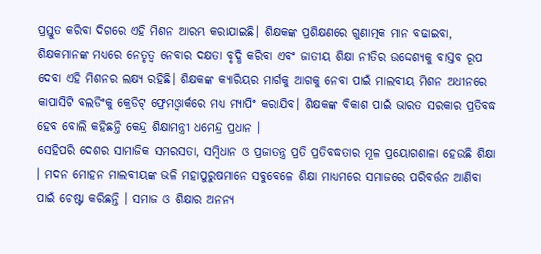ପ୍ରସ୍ତୁତ କରିବା ଦିଗରେ ଏହି ମିଶନ ଆରମ୍ଭ କରାଯାଇଛି। ଶିକ୍ଷକଙ୍କ ପ୍ରଶିକ୍ଷଣରେ ଗୁଣାତ୍ମକ ମାନ ବଢାଇବା, ଶିକ୍ଷକମାନଙ୍କ ମଧ୍ୟରେ ନେତୃତ୍ୱ ନେବାର ଦକ୍ଷତା ବୃଦ୍ଧି କରିବା ଏବଂ ଜାତୀୟ ଶିକ୍ଷା ନୀତିର ଉଦ୍ଦେଶ୍ୟକୁ ବାସ୍ତବ ରୂପ ଦେବା ଏହି ମିଶନର ଲକ୍ଷ୍ୟ ରହିଛି। ଶିକ୍ଷକଙ୍କ କ୍ୟାରିୟର ମାର୍ଗକୁ ଆଗକୁ ନେବା ପାଇଁ ମାଲବୀୟ ମିଶନ ଅଧୀନରେ କାପାସିଟି ବଲଡିଂକୁ କ୍ରେଡିଟ୍ ଫ୍ରେମଓ୍ୱାର୍କରେ ମଧ୍ୟ ମ୍ୟାପିଂ କରାଯିବ। ଶିକ୍ଷକଙ୍କ ବିକାଶ ପାଇଁ ଭାରତ ସରକାର ପ୍ରତିବଦ୍ଧ ହେବ ବୋଲି କହିଛନ୍ତି କେନ୍ଦ୍ର ଶିକ୍ଷାମନ୍ତ୍ରୀ ଧମେନ୍ଦ୍ର ପ୍ରଧାନ ।
ସେହିପରି ଦେଶର ସାମାଜିକ ସମରସତା, ସମ୍ବିଧାନ ଓ ପ୍ରଜାତନ୍ତ୍ର ପ୍ରତି ପ୍ରତିବଦ୍ଧତାର ମୂଳ ପ୍ରୟୋଗଶାଳା ହେଉଛି ଶିକ୍ଷା । ମଦନ ମୋହନ ମାଲବୀୟଙ୍କ ଭଳି ମହାପୁରୁଷମାନେ ସବୁବେଳେ ଶିକ୍ଷା ମାଧ୍ୟମରେ ସମାଜରେ ପରିବର୍ତ୍ତନ ଆଣିବା ପାଇଁ ଚେଷ୍ଟା କରିଛନ୍ତି । ସମାଜ ଓ ଶିକ୍ଷାର ଅନନ୍ୟ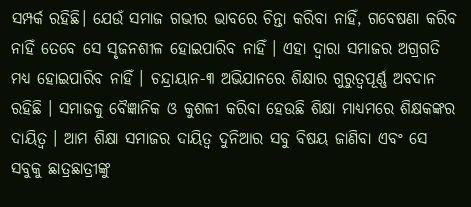ସମ୍ପର୍କ ରହିଛି। ଯେଉଁ ସମାଜ ଗଭୀର ଭାବରେ ଚିନ୍ତା କରିବା ନାହିଁ, ଗବେଷଣା କରିବ ନାହିଁ ତେବେ ସେ ସୃଜନଶୀଳ ହୋଇପାରିବ ନାହିଁ । ଏହା ଦ୍ୱାରା ସମାଜର ଅଗ୍ରଗତି ମଧ୍ୟ ହୋଇପାରିବ ନାହିଁ । ଚନ୍ଦ୍ରାୟାନ-୩ ଅଭିଯାନରେ ଶିକ୍ଷାର ଗୁରୁତ୍ୱପୂର୍ଣ୍ଣ ଅବଦାନ ରହିଛି । ସମାଜକୁ ବୈଜ୍ଞାନିକ ଓ କୁଶଳୀ କରିବା ହେଉଛି ଶିକ୍ଷା ମାଧ୍ୟମରେ ଶିକ୍ଷକଙ୍କର ଦାୟିତ୍ୱ । ଆମ ଶିକ୍ଷା ସମାଜର ଦାୟିତ୍ୱ ଦୁନିଆର ସବୁ ବିଷୟ ଜାଣିବା ଏବଂ ସେ ସବୁକୁ ଛାତ୍ରଛାତ୍ରୀଙ୍କୁ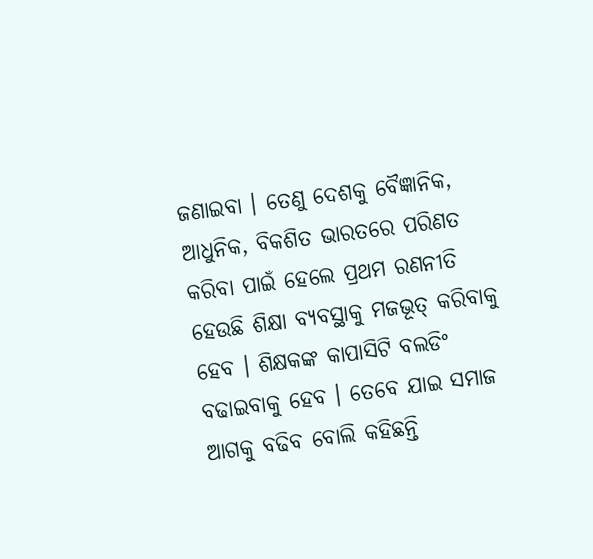ଜଣାଇବା । ତେଣୁ ଦେଶକୁ ବୈଜ୍ଞାନିକ, ଆଧୁନିକ, ବିକଶିତ ଭାରତରେ ପରିଣତ କରିବା ପାଇଁ ହେଲେ ପ୍ରଥମ ରଣନୀତି ହେଉଛି ଶିକ୍ଷା ବ୍ୟବସ୍ଥାକୁ ମଜଭୂତ୍ କରିବାକୁ ହେବ । ଶିକ୍ଷକଙ୍କ କାପାସିଟି ବଲଡିଂ ବଢାଇବାକୁ ହେବ । ତେବେ ଯାଇ ସମାଜ ଆଗକୁ ବଢିବ ବୋଲି କହିଛନ୍ତି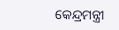କେନ୍ଦ୍ରମନ୍ତ୍ରୀ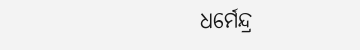ଧର୍ମେନ୍ଦ୍ର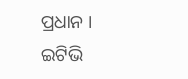ପ୍ରଧାନ ।
ଇଟିଭି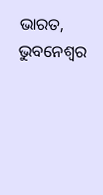ଭାରତ, ଭୁବନେଶ୍ବର